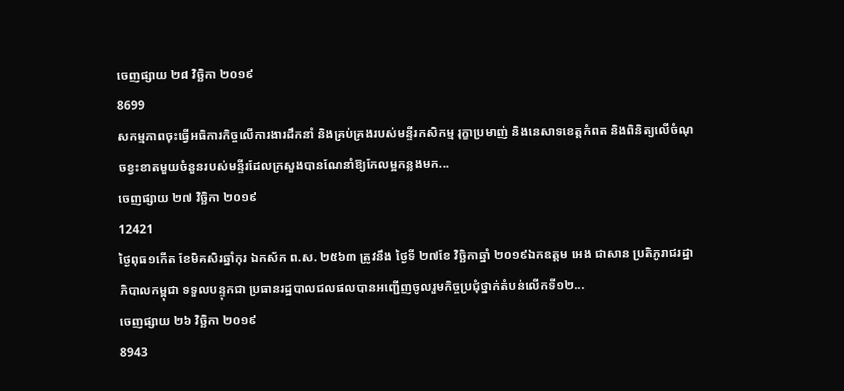ចេញផ្សាយ ២៨ វិច្ឆិកា ២០១៩
8699
សកម្មភាពចុះធ្វើអធិការកិច្ចលើការងារដឹកនាំ និងគ្រប់គ្រងរបស់មន្ទីរកសិកម្ម រុក្ខាប្រមាញ់ និងនេសាទខេត្តកំពត និងពិនិត្យលើចំណុចខ្វះខាតមួយចំនួនរបស់មន្ទីរដែលក្រសួងបានណែនាំឱ្យកែលម្អកន្លងមក...
ចេញផ្សាយ ២៧ វិច្ឆិកា ២០១៩
12421
ថ្ងៃពុធ១កើត ខែមិគសិរឆ្នាំកុរ ឯកស័ក ព.ស. ២៥៦៣ ត្រូវនឹង ថ្ងៃទី ២៧ខែ វិច្ឆិកាឆ្នាំ ២០១៩ឯកឧត្តម អេង ជាសាន ប្រតិភូរាជរដ្ឋាភិបាលកម្ពុជា ទទួលបន្ទុកជា ប្រធានរដ្ឋបាលជលផលបានអញ្ជើញចូលរួមកិច្ចប្រជុំថ្នាក់តំបន់លើកទី១២...
ចេញផ្សាយ ២៦ វិច្ឆិកា ២០១៩
8943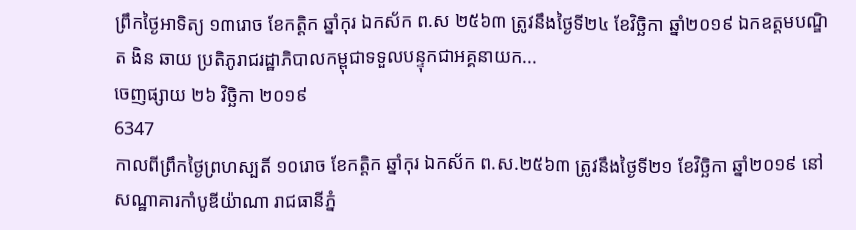ព្រឹកថ្ងៃអាទិត្យ ១៣រោច ខែកត្តិក ឆ្នាំកុរ ឯកស័ក ព.ស ២៥៦៣ ត្រូវនឹងថ្ងៃទី២៤ ខែវិច្ឆិកា ឆ្នាំ២០១៩ ឯកឧត្តមបណ្ឌិត ងិន ឆាយ ប្រតិភូរាជរដ្ឋាភិបាលកម្ពុជាទទួលបន្ទុកជាអគ្គនាយក...
ចេញផ្សាយ ២៦ វិច្ឆិកា ២០១៩
6347
កាលពីព្រឹកថ្ងៃព្រហស្បតិ៍ ១០រោច ខែកត្តិក ឆ្នាំកុរ ឯកស័ក ព.ស.២៥៦៣ ត្រូវនឹងថ្ងៃទី២១ ខែវិច្ឆិកា ឆ្នាំ២០១៩ នៅសណ្ឋាគារកាំបូឌីយ៉ាណា រាជធានីភ្នំ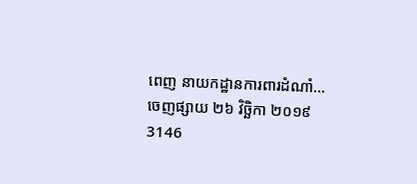ពេញ នាយកដ្ឋានការពារដំណាំ...
ចេញផ្សាយ ២៦ វិច្ឆិកា ២០១៩
3146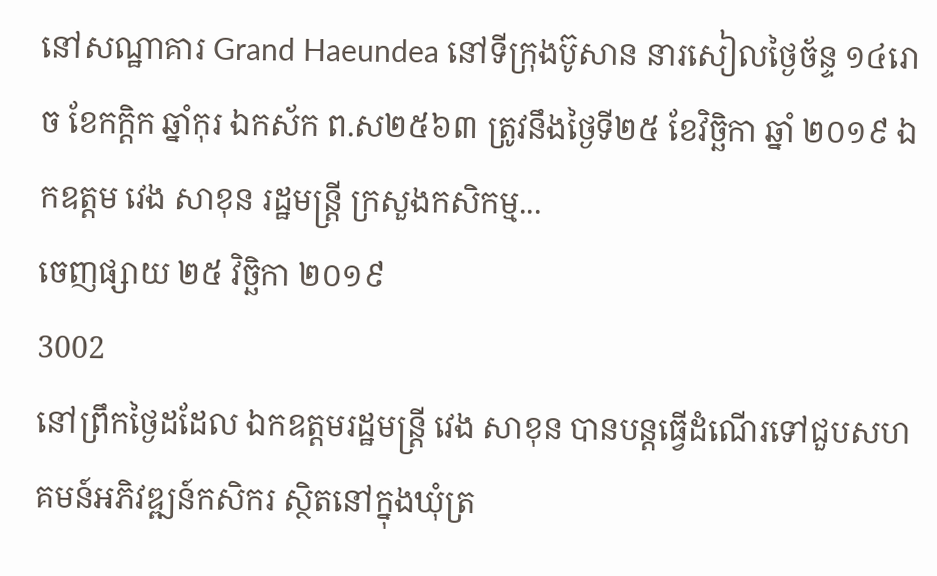នៅសណ្ឋាគារ Grand Haeundea នៅទីក្រុងប៊ូសាន នារសៀលថ្ងៃច័ន្ទ ១៤រោច ខែកក្តិក ឆ្នាំកុរ ឯកស័ក ព.ស២៥៦៣ ត្រូវនឹងថ្ងៃទី២៥ ខែវិច្ឆិកា ឆ្នាំ ២០១៩ ឯកឧត្តម វេង សាខុន រដ្ឋមន្ត្រី ក្រសួងកសិកម្ម...
ចេញផ្សាយ ២៥ វិច្ឆិកា ២០១៩
3002
នៅព្រឹកថ្ងៃដដែល ឯកឧត្តមរដ្ឋមន្ត្រី វេង សាខុន បានបន្តធ្វើដំណើរទៅជួបសហគមន៍អភិវឌ្ឍន៍កសិករ ស្ថិតនៅក្នុងឃុំត្រ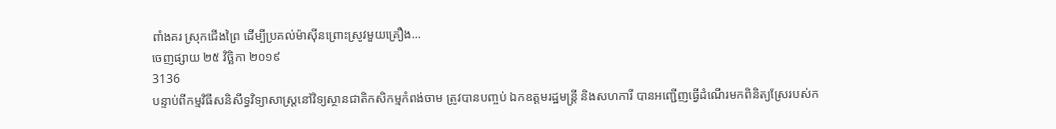ពាំងគរ ស្រុកជើងព្រៃ ដើម្បីប្រគល់ម៉ាស៊ីនព្រោះស្រូវមួយគ្រឿង...
ចេញផ្សាយ ២៥ វិច្ឆិកា ២០១៩
3136
បន្ទាប់ពីកម្មវិធីសនិសីទ្ធវិទ្យាសាស្រ្តនៅវិទ្យស្ថានជាតិកសិកម្មកំពង់ចាម ត្រូវបានបញ្ចប់ ឯកឧត្តមរដ្ឋមន្រ្តី និងសហការី បានអញ្ជើញធ្វើដំណើរមកពិនិត្យស្រែរបស់ក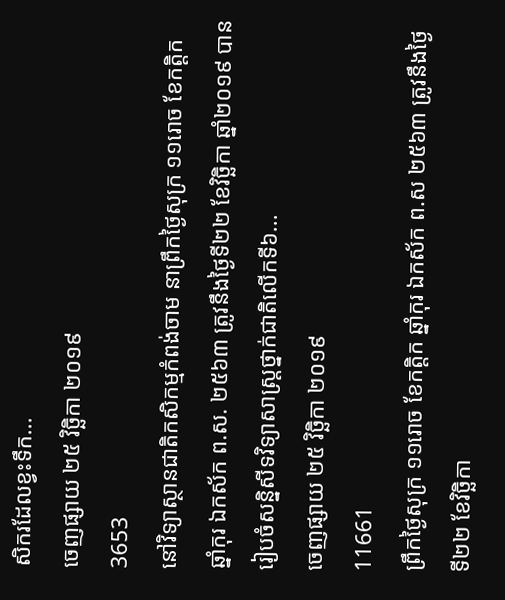សិករដែលខ្វះទឹក...
ចេញផ្សាយ ២៥ វិច្ឆិកា ២០១៩
3653
នៅវិទ្យាស្ថានជាតិកសិកម្មកំពង់ចាម នាព្រឹកថ្ងៃសុក្រ ១១រោច ខែកត្តិក ឆ្នាំកុរ ឯកស័ក ព.ស. ២៥៦៣ ត្រូវនឹងថ្ងៃទី២២ ខែវិច្ឆិកា ឆ្នាំ២០១៩ បានរៀបចំសន្និសីទវិទ្យាសាស្រ្តថ្នាក់ជាតិលើកទី៦...
ចេញផ្សាយ ២៥ វិច្ឆិកា ២០១៩
11661
ព្រឹកថ្ងៃសុក្រ ១១រោច ខែកត្តិក ឆ្នាំកុរ ឯកស័ក ព.ស ២៥៦៣ ត្រូវនឹងថ្ងៃទី២២ ខែវិច្ឆិកា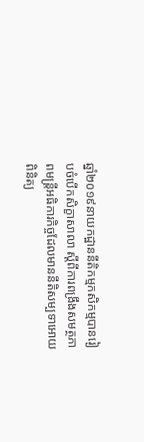ឆ្នាំ២០១៩នាយកដ្ឋាននីតិកម្មកសិកម្មបានរៀបចំបើកសិក្ខាសាលា ស្តីពីការពង្រឹងសមត្ថភាពមន្ត្រីអធិការកិច្ចដែលមាននីតិសម្បទាអោយពិនិត្យ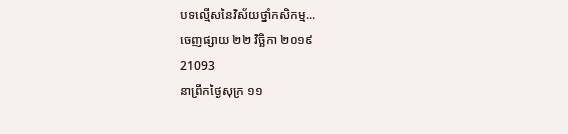បទល្មើសនៃវិស័យថ្នាំកសិកម្ម...
ចេញផ្សាយ ២២ វិច្ឆិកា ២០១៩
21093
នាព្រឹកថ្ងៃសុក្រ ១១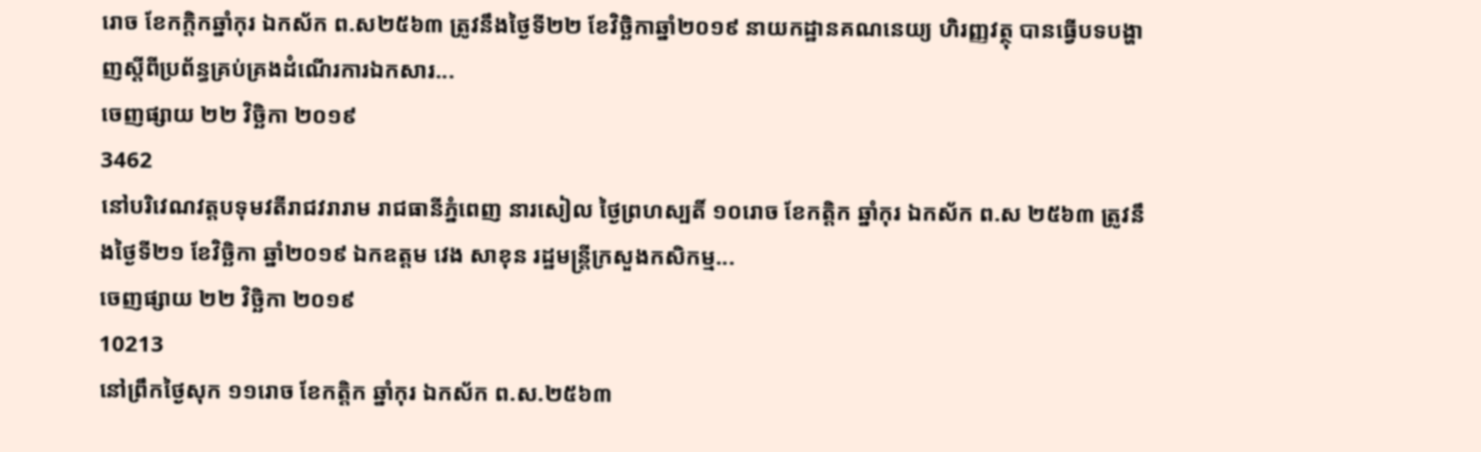រោច ខែកក្តិកឆ្នាំកុរ ឯកស័ក ព.ស២៥៦៣ ត្រូវនឹងថ្ងៃទី២២ ខែវិច្ឆិកាឆ្នាំ២០១៩ នាយកដ្ឋានគណនេយ្យ ហិរញ្ញវត្ថុ បានធ្វើបទបង្ហាញស្តីពីប្រព័ន្ធគ្រប់គ្រងដំណើរការឯកសារ...
ចេញផ្សាយ ២២ វិច្ឆិកា ២០១៩
3462
នៅបរិវេណវត្តបទុមវតីរាជវរារាម រាជធានីភ្នំពេញ នារសៀល ថ្ងៃព្រហស្បតិ៍ ១០រោច ខែកត្តិក ឆ្នាំកុរ ឯកស័ក ព.ស ២៥៦៣ ត្រូវនឹងថ្ងៃទី២១ ខែវិច្ឆិកា ឆ្នាំ២០១៩ ឯកឧត្តម វេង សាខុន រដ្ឋមន្ត្រីក្រសួងកសិកម្ម...
ចេញផ្សាយ ២២ វិច្ឆិកា ២០១៩
10213
នៅព្រឹកថ្ងៃសុក ១១រោច ខែកត្តិក ឆ្នាំកុរ ឯកស័ក ព.ស.២៥៦៣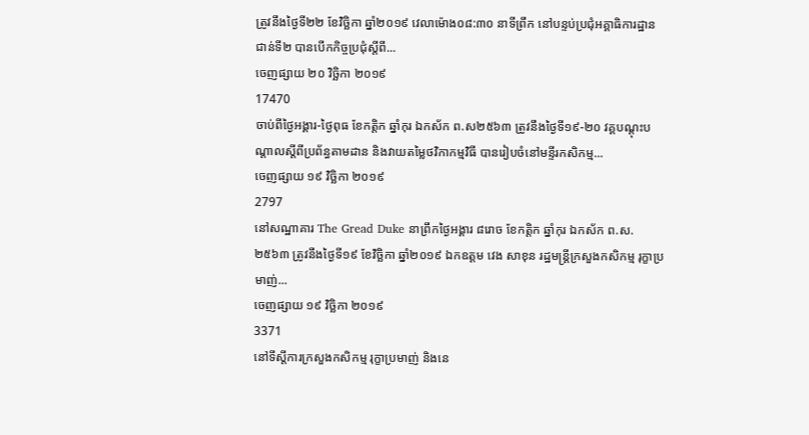ត្រូវនឹងថ្ងៃទី២២ ខែវិច្ឆិកា ឆ្នាំ២០១៩ វេលាម៉ោង០៨:៣០ នាទីព្រឹក នៅបន្ទប់ប្រជុំអគ្គាធិការដ្ឋាន ជាន់ទី២ បានបើកកិច្ចប្រជុំស្តីពី...
ចេញផ្សាយ ២០ វិច្ឆិកា ២០១៩
17470
ចាប់ពីថ្ងៃអង្គារ-ថ្ងៃពុធ ខែកត្តិក ឆ្នាំកុរ ឯកស័ក ព.ស២៥៦៣ ត្រូវនឹងថ្ងៃទី១៩-២០ វគ្គបណ្តុះបណ្តាលស្តីពីប្រព័ន្ធតាមដាន និងវាយតម្លៃថវិកាកម្មវិធី បានរៀបចំនៅមន្ទីរកសិកម្ម...
ចេញផ្សាយ ១៩ វិច្ឆិកា ២០១៩
2797
នៅសណ្ឋាគារ The Gread Duke នាព្រឹកថ្ងៃអង្គារ ៨រោច ខែកត្តិក ឆ្នាំកុរ ឯកស័ក ព.ស. ២៥៦៣ ត្រូវនឹងថ្ងៃទី១៩ ខែវិច្ឆិកា ឆ្នាំ២០១៩ ឯកឧត្តម វេង សាខុន រដ្ឋមន្ត្រីក្រសួងកសិកម្ម រុក្ខាប្រមាញ់...
ចេញផ្សាយ ១៩ វិច្ឆិកា ២០១៩
3371
នៅទីស្តីការក្រសួងកសិកម្ម រុក្ខាប្រមាញ់ និងនេ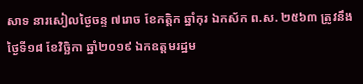សាទ នារសៀលថ្ងៃចន្ទ ៧រោច ខែកត្តិក ឆ្នាំកុរ ឯកស័ក ព.ស. ២៥៦៣ ត្រូវនឹងថ្ងៃទី១៨ ខែវិច្ឆិកា ឆ្នាំ២០១៩ ឯកឧត្តមរដ្ឋម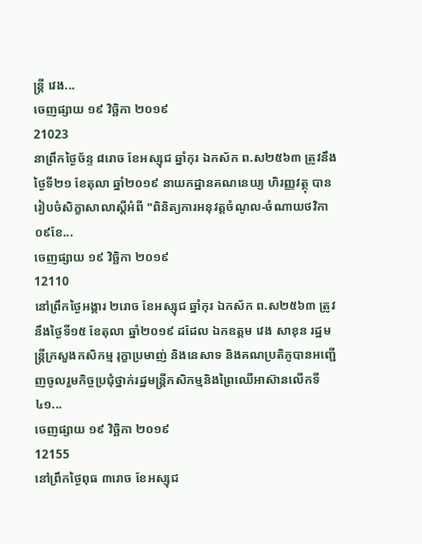ន្ត្រី វេង...
ចេញផ្សាយ ១៩ វិច្ឆិកា ២០១៩
21023
នាព្រឹកថ្ងៃច័ន្ទ ៨រោច ខែអស្សុជ ឆ្នាំកុរ ឯកស័ក ព.ស២៥៦៣ ត្រូវនឹងថ្ងៃទី២១ ខែតុលា ឆ្នាំ២០១៩ នាយកដ្ឋានគណនេយ្យ ហិរញ្ញវត្ថុ បានរៀបចំសិក្ខាសាលាស្តីអំពី "ពិនិត្យការអនុវត្តចំណូល-ចំណាយថវិកា០៩ខែ...
ចេញផ្សាយ ១៩ វិច្ឆិកា ២០១៩
12110
នៅព្រឹកថ្ងៃអង្គារ ២រោច ខែអស្សុជ ឆ្នាំកុរ ឯកស័ក ព.ស២៥៦៣ ត្រូវនឹងថ្ងៃទី១៥ ខែតុលា ឆ្នាំ២០១៩ ដដែល ឯកឧត្តម វេង សាខុន រដ្ឋមន្រ្តីក្រសួងកសិកម្ម រុក្ខាប្រមាញ់ និងនេសាទ និងគណប្រតិភូបានអញ្ជើញចូលរួមកិច្ចប្រជុំថ្នាក់រដ្ឋមន្រ្តីកសិកម្មនិងព្រៃឈើអាស៊ានលើកទី៤១...
ចេញផ្សាយ ១៩ វិច្ឆិកា ២០១៩
12155
នៅព្រឹកថ្ងៃពុធ ៣រោច ខែអស្សុជ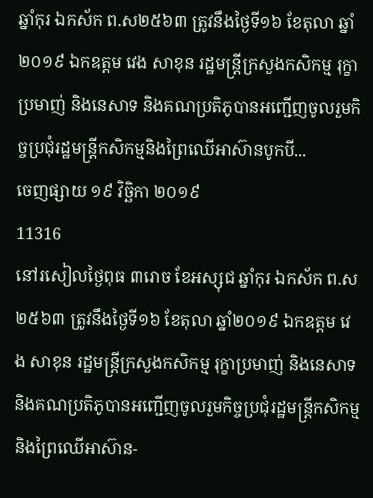ឆ្នាំកុរ ឯកស័ក ព.ស២៥៦៣ ត្រូវនឹងថ្ងៃទី១៦ ខែតុលា ឆ្នាំ២០១៩ ឯកឧត្តម វេង សាខុន រដ្ឋមន្រ្តីក្រសួងកសិកម្ម រុក្ខាប្រមាញ់ និងនេសាទ និងគណប្រតិភូបានអញ្ជើញចូលរួមកិច្ចប្រជុំរដ្ឋមន្រ្តីកសិកម្មនិងព្រៃឈើអាស៊ានបូកបី...
ចេញផ្សាយ ១៩ វិច្ឆិកា ២០១៩
11316
នៅរសៀលថ្ងៃពុធ ៣រោច ខែអស្សុជ ឆ្នាំកុរ ឯកស័ក ព.ស២៥៦៣ ត្រូវនឹងថ្ងៃទី១៦ ខែតុលា ឆ្នាំ២០១៩ ឯកឧត្តម វេង សាខុន រដ្ឋមន្រ្តីក្រសួងកសិកម្ម រុក្ខាប្រមាញ់ និងនេសាទ និងគណប្រតិភូបានអញ្ជើញចូលរួមកិច្ចប្រជុំរដ្ឋមន្រ្តីកសិកម្មនិងព្រៃឈើអាស៊ាន-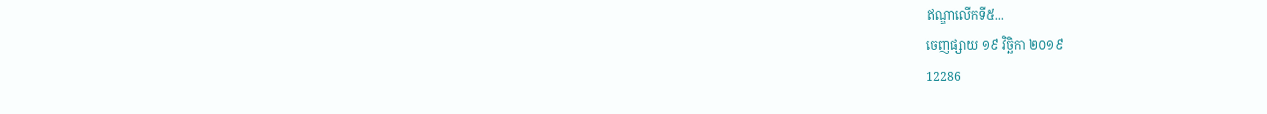ឥណ្ឌាលើកទី៥...
ចេញផ្សាយ ១៩ វិច្ឆិកា ២០១៩
12286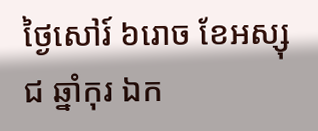ថ្ងៃសៅរ៍ ៦រោច ខែអស្សុជ ឆ្នាំកុរ ឯក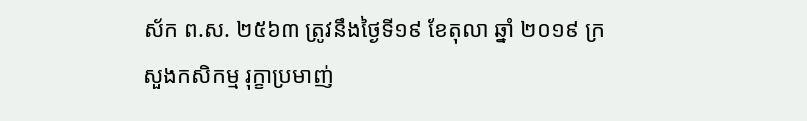ស័ក ព.ស. ២៥៦៣ ត្រូវនឹងថ្ងៃទី១៩ ខែតុលា ឆ្នាំ ២០១៩ ក្រសួងកសិកម្ម រុក្ខាប្រមាញ់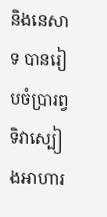និងនេសាទ បានរៀបចំប្រារព្វទិវាស្បៀងអាហារ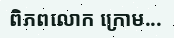ពិភពលោក ក្រោម...